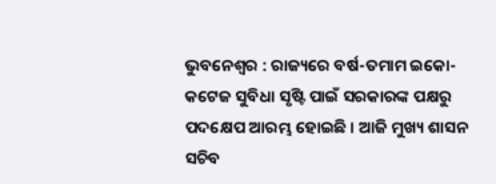ଭୁବନେଶ୍ୱର : ରାଜ୍ୟରେ ବର୍ଷ-ତମାମ ଇକୋ-କଟେଜ ସୁବିଧା ସୃଷ୍ଟି ପାଇଁ ସରକାରଙ୍କ ପକ୍ଷରୁ ପଦକ୍ଷେପ ଆରମ୍ଭ ହୋଇଛି । ଆଜି ମୁଖ୍ୟ ଶାସନ ସଚିବ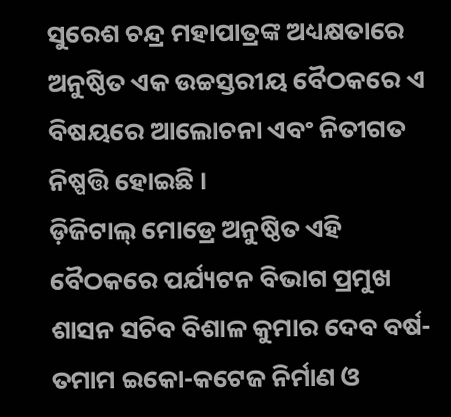ସୁରେଶ ଚନ୍ଦ୍ର ମହାପାତ୍ରଙ୍କ ଅଧ୍ୟକ୍ଷତାରେ ଅନୁଷ୍ଠିତ ଏକ ଉଚ୍ଚସ୍ତରୀୟ ବୈଠକରେ ଏ ବିଷୟରେ ଆଲୋଚନା ଏବଂ ନିତୀଗତ ନିଷ୍ପତ୍ତି ହୋଇଛି ।
ଡ଼ିଜିଟାଲ୍ ମୋଡ୍ରେ ଅନୁଷ୍ଠିତ ଏହି ବୈଠକରେ ପର୍ଯ୍ୟଟନ ବିଭାଗ ପ୍ରମୁଖ ଶାସନ ସଚିବ ବିଶାଳ କୁମାର ଦେବ ବର୍ଷ-ତମାମ ଇକୋ-କଟେଜ ନିର୍ମାଣ ଓ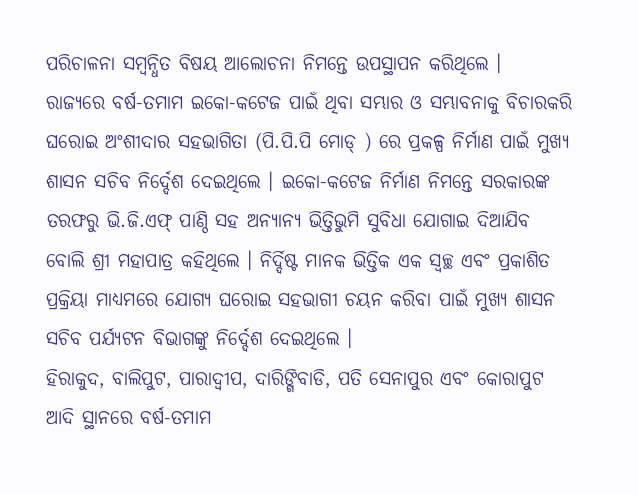ପରିଚାଳନା ସମ୍ବନ୍ଧିତ ବିଷୟ ଆଲୋଚନା ନିମନ୍ତେ ଉପସ୍ଥାପନ କରିଥିଲେ ।
ରାଜ୍ୟରେ ବର୍ଷ-ତମାମ ଇକୋ-କଟେଜ ପାଇଁ ଥିବା ସମ୍ଭାର ଓ ସମ୍ଭାବନାକୁ ବିଚାରକରି ଘରୋଇ ଅଂଶୀଦାର ସହଭାଗିତା (ପି.ପି.ପି ମୋଡ୍ ) ରେ ପ୍ରକଳ୍ପ ନିର୍ମାଣ ପାଇଁ ମୁଖ୍ୟ ଶାସନ ସଚିବ ନିର୍ଦ୍ଦେଶ ଦେଇଥିଲେ । ଇକୋ-କଟେଜ ନିର୍ମାଣ ନିମନ୍ତେ ସରକାରଙ୍କ ତରଫରୁ ଭି.ଜି.ଏଫ୍ ପାଣ୍ଠି ସହ ଅନ୍ୟାନ୍ୟ ଭିତ୍ତିଭୁମି ସୁବିଧା ଯୋଗାଇ ଦିଆଯିବ ବୋଲି ଶ୍ରୀ ମହାପାତ୍ର କହିଥିଲେ । ନିର୍ଦ୍ଦିଷ୍ଟ ମାନକ ଭିତ୍ତିକ ଏକ ସ୍ୱଚ୍ଛ ଏବଂ ପ୍ରକାଶିତ ପ୍ରକ୍ରିୟା ମାଧ୍ୟମରେ ଯୋଗ୍ୟ ଘରୋଇ ସହଭାଗୀ ଚୟନ କରିବା ପାଇଁ ମୁଖ୍ୟ ଶାସନ ସଚିବ ପର୍ଯ୍ୟଟନ ବିଭାଗଙ୍କୁ ନିର୍ଦ୍ଦେଶ ଦେଇଥିଲେ ।
ହିରାକୁଦ, ବାଲିପୁଟ, ପାରାଦ୍ୱୀପ, ଦାରିଙ୍ଗିବାଡି, ପତି ସେନାପୁର ଏବଂ କୋରାପୁଟ ଆଦି ସ୍ଥାନରେ ବର୍ଷ-ତମାମ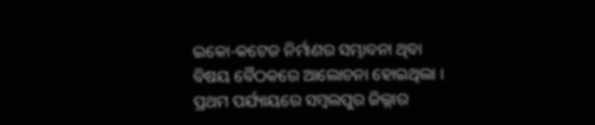ଇକୋ-କଟେଜ ନିର୍ମାଣର ସମ୍ଭାବନା ଥିବା ବିଷୟ ବୈଠକରେ ଆଲୋଚନା ହୋଇଥିଲା । ପ୍ରଥମ ପର୍ଯ୍ୟାୟରେ ସମ୍ବଲପୁର ଜିଲ୍ଲାର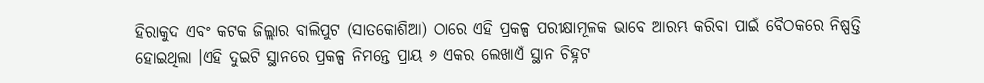ହିରାକୁଦ ଏବଂ କଟକ ଜିଲ୍ଲାର ବାଲିପୁଟ (ସାତକୋଶିଆ) ଠାରେ ଏହି ପ୍ରକଳ୍ପ ପରୀକ୍ଷାମୂଳକ ଭାବେ ଆରମ୍ଭ କରିବା ପାଇଁ ବୈଠକରେ ନିଷ୍ପତ୍ତି ହୋଇଥିଲା ।ଏହି ଦୁଇଟି ସ୍ଥାନରେ ପ୍ରକଳ୍ପ ନିମନ୍ତେ ପ୍ରାୟ ୬ ଏକର ଲେଖାଏଁ ସ୍ଥାନ ଚିହ୍ନଟ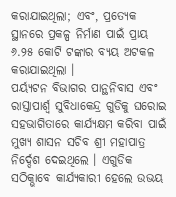କରାଯାଇଥିଲା; ଏବଂ, ପ୍ରତ୍ୟେକ ସ୍ଥାନରେ ପ୍ରକଳ୍ପ ନିର୍ମାଣ ପାଇଁ ପ୍ରାୟ ୬.୨୫ କୋଟି ଟଙ୍କାର ବ୍ୟୟ ଅଟକଳ କରାଯାଇଥିଲା ।
ପର୍ୟ୍ୟଟନ ବିଭାଗର ପାନ୍ଥନିବାସ ଏବଂ ରାସ୍ତାପାର୍ଶ୍ୱ ସୁବିଧାକେନ୍ଦ୍ର ଗୁଡିକୁ ଘରୋଇ ସହଭାଗିତାରେ କାର୍ଯ୍ୟକ୍ଷମ କରିବା ପାଇଁ ମୁଖ୍ୟ ଶାସନ ସଚିବ ଶ୍ରୀ ମହାପାତ୍ର ନିର୍ଦ୍ଦେଶ ଦେଇଥିଲେ । ଏଗୁଡିକ ସଠିକ୍ଭାବେ କାର୍ଯ୍ୟକାରୀ ହେଲେ ଉଭୟ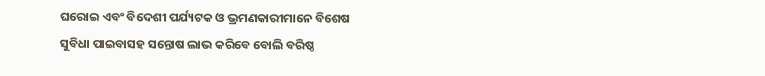ଘରୋଇ ଏବଂ ବିଦେଶୀ ପର୍ଯ୍ୟଟକ ଓ ଭ୍ରମଣକାରୀମାନେ ବିଶେଷ ସୁବିଧା ପାଇବାସହ ସନ୍ତୋଷ ଲାଭ କରିବେ ବୋଲି ବରିଷ୍ଠ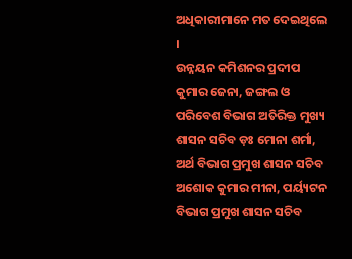ଅଧିକାରୀମାନେ ମତ ଦେଇଥିଲେ ।
ଉନ୍ନୟନ କମିଶନର ପ୍ରଦୀପ କୁମାର ଜେନା, ଜଙ୍ଗଲ ଓ ପରିବେଶ ବିଭାଗ ଅତିରିକ୍ତ ମୁଖ୍ୟ ଶାସନ ସଚିବ ଡ଼ଃ ମୋନା ଶର୍ମା, ଅର୍ଥ ବିଭାଗ ପ୍ରମୁଖ ଶାସନ ସଚିବ ଅଶୋକ କୁମାର ମୀନା, ପର୍ୟ୍ୟଟନ ବିଭାଗ ପ୍ରମୁଖ ଶାସନ ସଚିବ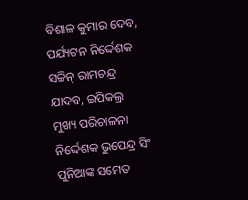ବିଶାଳ କୁମାର ଦେବ, ପର୍ଯ୍ୟଟନ ନିର୍ଦ୍ଦେଶକ ସଚ୍ଚିନ୍ ରାମଚନ୍ଦ୍ର ଯାଦବ, ଇପିକଲ୍ର ମୁଖ୍ୟ ପରିଚାଳନା ନିର୍ଦ୍ଦେଶକ ଭୁପେନ୍ଦ୍ର ସିଂ ପୁନିଆଙ୍କ ସମେତ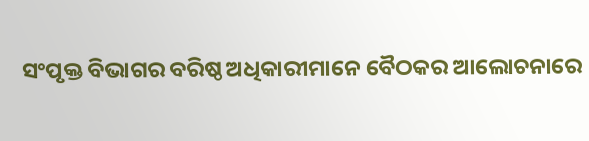ସଂପୃକ୍ତ ବିଭାଗର ବରିଷ୍ଠ ଅଧିକାରୀମାନେ ବୈଠକର ଆଲୋଚନାରେ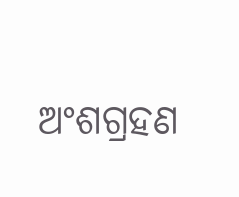ଅଂଶଗ୍ରହଣ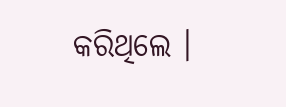କରିଥିଲେ ।